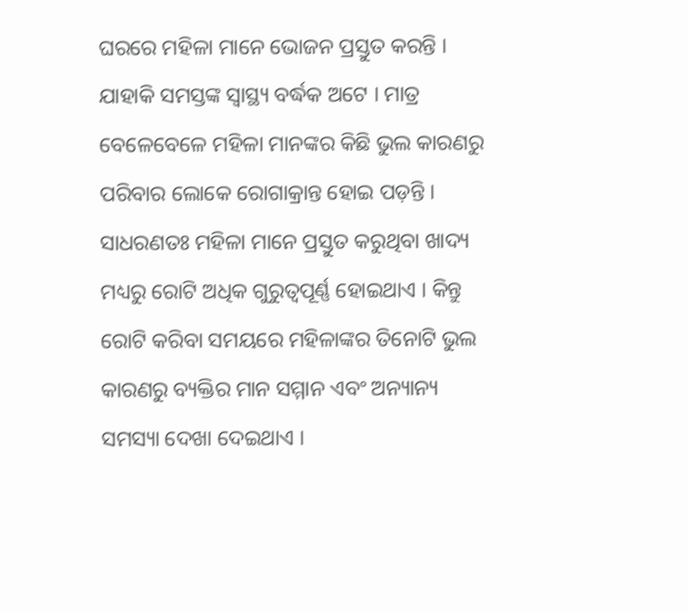ଘରରେ ମହିଳା ମାନେ ଭୋଜନ ପ୍ରସ୍ତୁତ କରନ୍ତି । ଯାହାକି ସମସ୍ତଙ୍କ ସ୍ୱାସ୍ଥ୍ୟ ବର୍ଦ୍ଧକ ଅଟେ । ମାତ୍ର ବେଳେବେଳେ ମହିଳା ମାନଙ୍କର କିଛି ଭୁଲ କାରଣରୁ ପରିବାର ଲୋକେ ରୋଗାକ୍ରାନ୍ତ ହୋଇ ପଡ଼ନ୍ତି । ସାଧରଣତଃ ମହିଳା ମାନେ ପ୍ରସ୍ତୁତ କରୁଥିବା ଖାଦ୍ୟ ମଧ୍ୟରୁ ରୋଟି ଅଧିକ ଗୁରୁତ୍ୱପୂର୍ଣ୍ଣ ହୋଇଥାଏ । କିନ୍ତୁ ରୋଟି କରିବା ସମୟରେ ମହିଳାଙ୍କର ତିନୋଟି ଭୁଲ କାରଣରୁ ବ୍ୟକ୍ତିର ମାନ ସମ୍ମାନ ଏବଂ ଅନ୍ୟାନ୍ୟ ସମସ୍ୟା ଦେଖା ଦେଇଥାଏ ।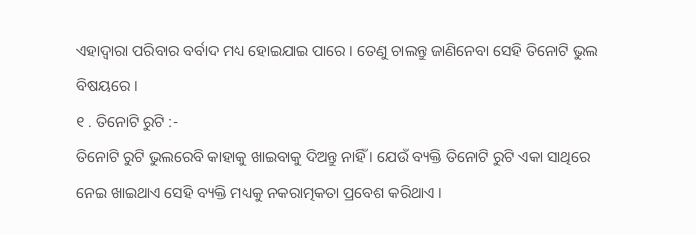ଏହାଦ୍ବାରା ପରିବାର ବର୍ବାଦ ମଧ୍ୟ ହୋଇଯାଇ ପାରେ । ତେଣୁ ଚାଲନ୍ତୁ ଜାଣିନେବା ସେହି ତିନୋଟି ଭୁଲ ବିଷୟରେ ।
୧ . ତିନୋଟି ରୁଟି :-
ତିନୋଟି ରୁଟି ଭୁଲରେବି କାହାକୁ ଖାଇବାକୁ ଦିଅନ୍ତୁ ନାହିଁ । ଯେଉଁ ବ୍ୟକ୍ତି ତିନୋଟି ରୁଟି ଏକା ସାଥିରେ ନେଇ ଖାଇଥାଏ ସେହି ବ୍ୟକ୍ତି ମଧ୍ୟକୁ ନକରାତ୍ମକତା ପ୍ରବେଶ କରିଥାଏ ।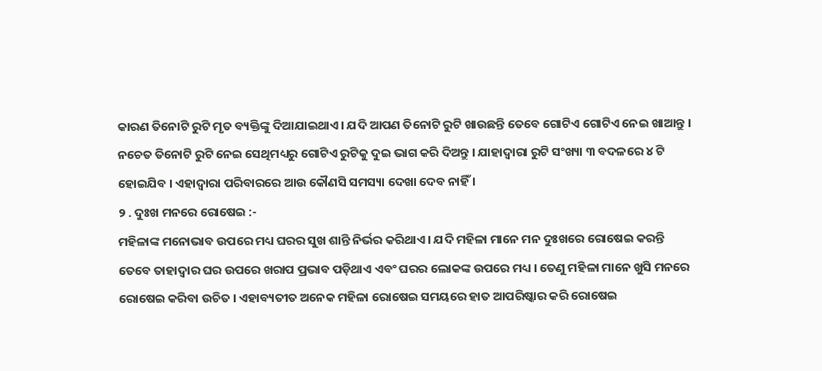କାରଣ ତିନୋଟି ରୁଟି ମୃତ ବ୍ୟକ୍ତିଙ୍କୁ ଦିଆଯାଇଥାଏ । ଯଦି ଆପଣ ତିନୋଟି ରୁଟି ଖାଉଛନ୍ତି ତେବେ ଗୋଟିଏ ଗୋଟିଏ ନେଇ ଖାଆନ୍ତୁ । ନଚେତ ତିନୋଟି ରୁଟି ନେଇ ସେଥିମଧ୍ୟରୁ ଗୋଟିଏ ରୁଟିକୁ ଦୁଇ ଭାଗ କରି ଦିଅନ୍ତୁ । ଯାହାଦ୍ୱାରା ରୁଟି ସଂଖ୍ୟା ୩ ବଦଳରେ ୪ ଟି ହୋଇଯିବ । ଏହାଦ୍ବାରା ପରିବାରରେ ଆଉ କୌଣସି ସମସ୍ୟା ଦେଖା ଦେବ ନାହିଁ ।
୨ . ଦୁଃଖ ମନରେ ରୋଷେଇ :-
ମହିଳାଙ୍କ ମନୋଭାବ ଉପରେ ମଧ୍ୟ ଘରର ସୁଖ ଶାନ୍ତି ନିର୍ଭର କରିଥାଏ । ଯଦି ମହିଳା ମାନେ ମନ ଦୁଃଖରେ ରୋଷେଇ କରନ୍ତି ତେବେ ତାହାଦ୍ୱାର ଘର ଉପରେ ଖରାପ ପ୍ରଭାବ ପଡ଼ିଥାଏ ଏବଂ ଘରର ଲୋକଙ୍କ ଉପରେ ମଧ୍ୟ । ତେଣୁ ମହିଳା ମାନେ ଖୁସି ମନରେ ରୋଷେଇ କରିବା ଉଚିତ । ଏହାବ୍ୟତୀତ ଅନେକ ମହିଳା ରୋଷେଇ ସମୟରେ ହାତ ଆପରିଷ୍କାର କରି ରୋଷେଇ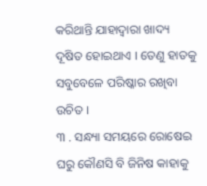କରିଥାନ୍ତି ଯାହାଦ୍ୱାରା ଖାଦ୍ୟ ଦୂଷିତ ହୋଇଥାଏ । ତେଣୁ ହାତକୁ ସବୁବେଳେ ପରିଷ୍କାର ରଖିବା ଉଚିତ ।
୩ . ସନ୍ଧ୍ୟା ସମୟରେ ରୋଷେଇ ଘରୁ କୌଣସି ବି ଜିନିଷ କାହାକୁ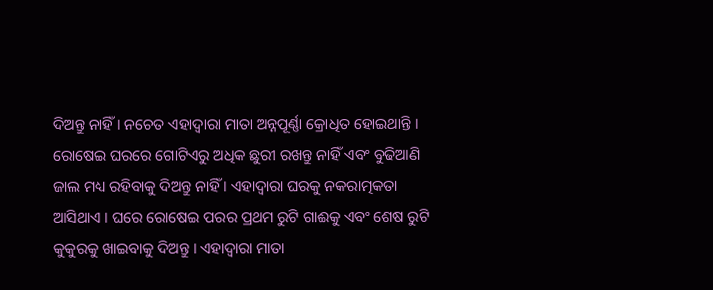ଦିଅନ୍ତୁ ନାହିଁ । ନଚେତ ଏହାଦ୍ବାରା ମାତା ଅନ୍ନପୂର୍ଣ୍ଣା କ୍ରୋଧିତ ହୋଇଥାନ୍ତି । ରୋଷେଇ ଘରରେ ଗୋଟିଏରୁ ଅଧିକ ଛୁରୀ ରଖନ୍ତୁ ନାହିଁ ଏବଂ ବୁଢିଆଣି ଜାଲ ମଧ୍ୟ ରହିବାକୁ ଦିଅନ୍ତୁ ନାହିଁ । ଏହାଦ୍ବାରା ଘରକୁ ନକରାତ୍ମକତା ଆସିଥାଏ । ଘରେ ରୋଷେଇ ପରର ପ୍ରଥମ ରୁଟି ଗାଈକୁ ଏବଂ ଶେଷ ରୁଟି କୁକୁରକୁ ଖାଇବାକୁ ଦିଅନ୍ତୁ । ଏହାଦ୍ବାରା ମାତା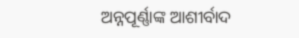ଅନ୍ନପୂର୍ଣ୍ଣାଙ୍କ ଆଶୀର୍ବାଦ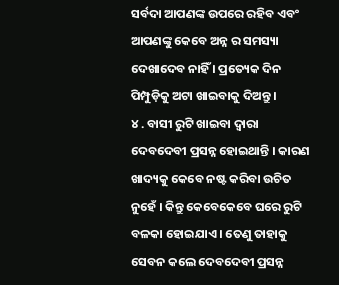ସର୍ବଦା ଆପଣଙ୍କ ଉପରେ ରହିବ ଏବଂ ଆପଣଙ୍କୁ କେବେ ଅନ୍ନ ର ସମସ୍ୟା ଦେଖାଦେବ ନାହିଁ । ପ୍ରତ୍ୟେକ ଦିନ ପିମ୍ପୁଡ଼ିକୁ ଅଟା ଖାଇବାକୁ ଦିଅନ୍ତୁ ।
୪ . ବାସୀ ରୁଟି ଖାଇବା ଦ୍ୱାରା ଦେବଦେବୀ ପ୍ରସନ୍ନ ହୋଇଥାନ୍ତି । କାରଣ ଖାଦ୍ୟକୁ କେବେ ନଷ୍ଟ କରିବା ଉଚିତ ନୁହେଁ । କିନ୍ତୁ କେବେକେବେ ଘରେ ରୁଟି ବଳକା ହୋଇଯାଏ । ତେଣୁ ତାହାକୁ ସେବନ କଲେ ଦେବଦେବୀ ପ୍ରସନ୍ନ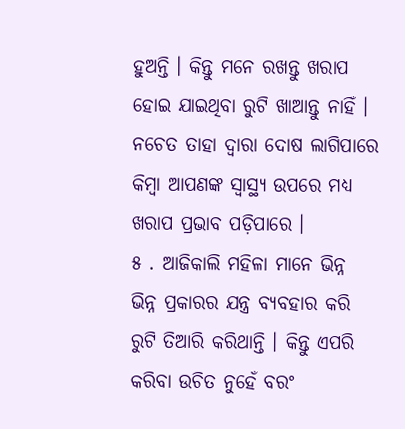ହୁଅନ୍ତି । କିନ୍ତୁ ମନେ ରଖନ୍ତୁ ଖରାପ ହୋଇ ଯାଇଥିବା ରୁଟି ଖାଆନ୍ତୁ ନାହିଁ । ନଚେତ ତାହା ଦ୍ୱାରା ଦୋଷ ଲାଗିପାରେ କିମ୍ବା ଆପଣଙ୍କ ସ୍ୱାସ୍ଥ୍ୟ ଉପରେ ମଧ୍ୟ ଖରାପ ପ୍ରଭାବ ପଡ଼ିପାରେ ।
୫ . ଆଜିକାଲି ମହିଳା ମାନେ ଭିନ୍ନ ଭିନ୍ନ ପ୍ରକାରର ଯନ୍ତ୍ର ବ୍ୟବହାର କରି ରୁଟି ତିଆରି କରିଥାନ୍ତି । କିନ୍ତୁ ଏପରି କରିବା ଉଚିତ ନୁହେଁ ବରଂ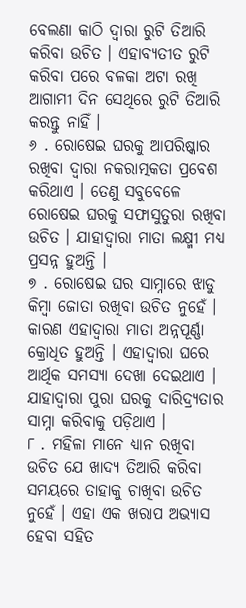ବେଲଣା କାଠି ଦ୍ୱାରା ରୁଟି ତିଆରି କରିବା ଉଚିତ । ଏହାବ୍ୟତୀତ ରୁଟି କରିବା ପରେ ବଳକା ଅଟା ରଖି ଆଗାମୀ ଦିନ ସେଥିରେ ରୁଟି ତିଆରି କରନ୍ତୁ ନାହିଁ ।
୬ . ରୋଷେଇ ଘରକୁ ଆପରିଷ୍କାର ରଖିବା ଦ୍ୱାରା ନକରାତ୍ମକତା ପ୍ରବେଶ କରିଥାଏ । ତେଣୁ ସବୁବେଳେ ରୋଷେଇ ଘରକୁ ସଫାସୁତୁରା ରଖିବା ଉଚିତ । ଯାହାଦ୍ୱାରା ମାତା ଲକ୍ଷ୍ମୀ ମଧ୍ୟ ପ୍ରସନ୍ନ ହୁଅନ୍ତି ।
୭ . ରୋଷେଇ ଘର ସାମ୍ନାରେ ଝାଡୁ କିମ୍ବା ଜୋତା ରଖିବା ଉଚିତ ନୁହେଁ । କାରଣ ଏହାଦ୍ବାରା ମାତା ଅନ୍ନପୂର୍ଣ୍ଣା କ୍ରୋଧିତ ହୁଅନ୍ତି । ଏହାଦ୍ବାରା ଘରେ ଆର୍ଥିକ ସମସ୍ୟା ଦେଖା ଦେଇଥାଏ । ଯାହାଦ୍ୱାରା ପୁରା ଘରକୁ ଦାରିଦ୍ର୍ୟତାର ସାମ୍ନା କରିବାକୁ ପଡ଼ିଥାଏ ।
୮ . ମହିଳା ମାନେ ଧ୍ୟାନ ରଖିବା ଉଚିତ ଯେ ଖାଦ୍ୟ ତିଆରି କରିବା ସମୟରେ ତାହାକୁ ଚାଖିବା ଉଚିତ ନୁହେଁ । ଏହା ଏକ ଖରାପ ଅଭ୍ୟାସ ହେବା ସହିତ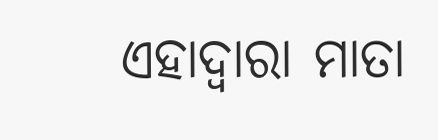ଏହାଦ୍ବାରା ମାତା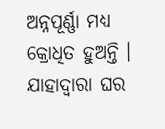ଅନ୍ନପୂର୍ଣ୍ଣା ମଧ୍ୟ କ୍ରୋଧିତ ହୁଅନ୍ତି । ଯାହାଦ୍ୱାରା ଘର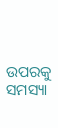ଉପରକୁ ସମସ୍ୟା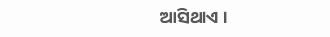ଆସିଥାଏ ।